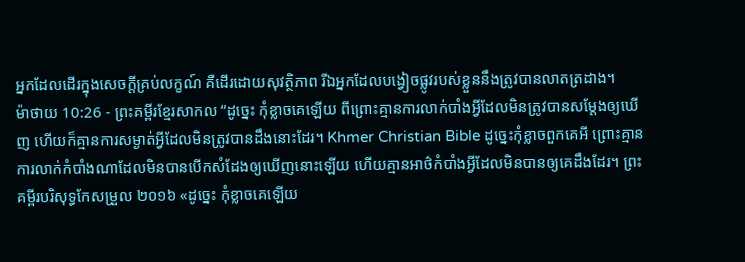អ្នកដែលដើរក្នុងសេចក្ដីគ្រប់លក្ខណ៍ គឺដើរដោយសុវត្ថិភាព រីឯអ្នកដែលបង្វៀចផ្លូវរបស់ខ្លួននឹងត្រូវបានលាតត្រដាង។
ម៉ាថាយ 10:26 - ព្រះគម្ពីរខ្មែរសាកល “ដូច្នេះ កុំខ្លាចគេឡើយ ពីព្រោះគ្មានការលាក់បាំងអ្វីដែលមិនត្រូវបានសម្ដែងឲ្យឃើញ ហើយក៏គ្មានការសម្ងាត់អ្វីដែលមិនត្រូវបានដឹងនោះដែរ។ Khmer Christian Bible ដូច្នេះកុំខ្លាចពួកគេអី ព្រោះគ្មានការលាក់កំបាំងណាដែលមិនបានបើកសំដែងឲ្យឃើញនោះឡើយ ហើយគ្មានអាថ៌កំបាំងអ្វីដែលមិនបានឲ្យគេដឹងដែរ។ ព្រះគម្ពីរបរិសុទ្ធកែសម្រួល ២០១៦ «ដូច្នេះ កុំខ្លាចគេឡើយ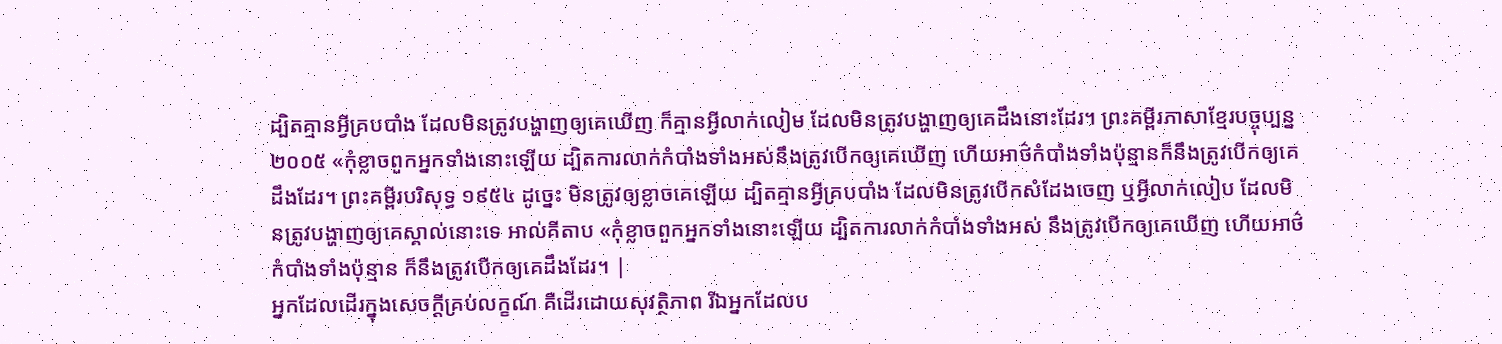ដ្បិតគ្មានអ្វីគ្របបាំង ដែលមិនត្រូវបង្ហាញឲ្យគេឃើញ ក៏គ្មានអ្វីលាក់លៀម ដែលមិនត្រូវបង្ហាញឲ្យគេដឹងនោះដែរ។ ព្រះគម្ពីរភាសាខ្មែរបច្ចុប្បន្ន ២០០៥ «កុំខ្លាចពួកអ្នកទាំងនោះឡើយ ដ្បិតការលាក់កំបាំងទាំងអស់នឹងត្រូវបើកឲ្យគេឃើញ ហើយអាថ៌កំបាំងទាំងប៉ុន្មានក៏នឹងត្រូវបើកឲ្យគេដឹងដែរ។ ព្រះគម្ពីរបរិសុទ្ធ ១៩៥៤ ដូច្នេះ មិនត្រូវឲ្យខ្លាចគេឡើយ ដ្បិតគ្មានអ្វីគ្របបាំង ដែលមិនត្រូវបើកសំដែងចេញ ឬអ្វីលាក់លៀប ដែលមិនត្រូវបង្ហាញឲ្យគេស្គាល់នោះទេ អាល់គីតាប «កុំខ្លាចពួកអ្នកទាំងនោះឡើយ ដ្បិតការលាក់កំបាំងទាំងអស់ នឹងត្រូវបើកឲ្យគេឃើញ ហើយអាថ៌កំបាំងទាំងប៉ុន្មាន ក៏នឹងត្រូវបើកឲ្យគេដឹងដែរ។ |
អ្នកដែលដើរក្នុងសេចក្ដីគ្រប់លក្ខណ៍ គឺដើរដោយសុវត្ថិភាព រីឯអ្នកដែលប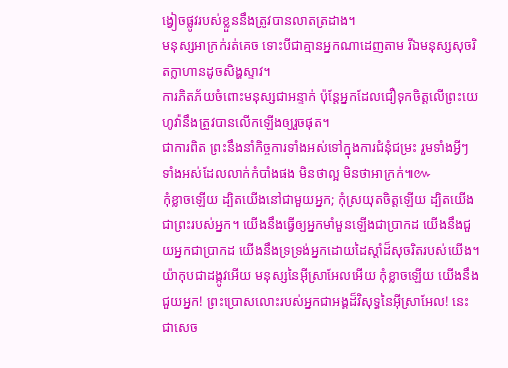ង្វៀចផ្លូវរបស់ខ្លួននឹងត្រូវបានលាតត្រដាង។
មនុស្សអាក្រក់រត់គេច ទោះបីជាគ្មានអ្នកណាដេញតាម រីឯមនុស្សសុចរិតក្លាហានដូចសិង្ហស្ទាវ។
ការភិតភ័យចំពោះមនុស្សជាអន្ទាក់ ប៉ុន្តែអ្នកដែលជឿទុកចិត្តលើព្រះយេហូវ៉ានឹងត្រូវបានលើកឡើងឲ្យរួចផុត។
ជាការពិត ព្រះនឹងនាំកិច្ចការទាំងអស់ទៅក្នុងការជំនុំជម្រះ រួមទាំងអ្វីៗទាំងអស់ដែលលាក់កំបាំងផង មិនថាល្អ មិនថាអាក្រក់៕៚
កុំខ្លាចឡើយ ដ្បិតយើងនៅជាមួយអ្នក; កុំស្រយុតចិត្តឡើយ ដ្បិតយើងជាព្រះរបស់អ្នក។ យើងនឹងធ្វើឲ្យអ្នកមាំមួនឡើងជាប្រាកដ យើងនឹងជួយអ្នកជាប្រាកដ យើងនឹងទ្រទ្រង់អ្នកដោយដៃស្ដាំដ៏សុចរិតរបស់យើង។
យ៉ាកុបជាដង្កូវអើយ មនុស្សនៃអ៊ីស្រាអែលអើយ កុំខ្លាចឡើយ យើងនឹងជួយអ្នក! ព្រះប្រោសលោះរបស់អ្នកជាអង្គដ៏វិសុទ្ធនៃអ៊ីស្រាអែល! នេះជាសេច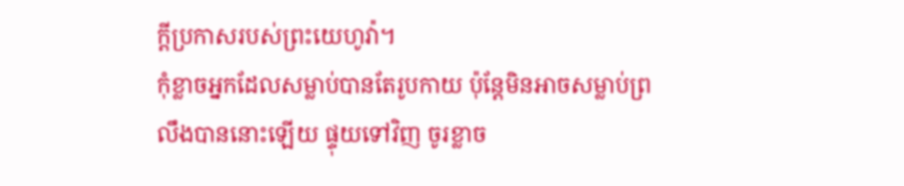ក្ដីប្រកាសរបស់ព្រះយេហូវ៉ា។
កុំខ្លាចអ្នកដែលសម្លាប់បានតែរូបកាយ ប៉ុន្តែមិនអាចសម្លាប់ព្រលឹងបាននោះឡើយ ផ្ទុយទៅវិញ ចូរខ្លាច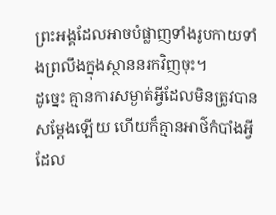ព្រះអង្គដែលអាចបំផ្លាញទាំងរូបកាយទាំងព្រលឹងក្នុងស្ថាននរកវិញចុះ។
ដូច្នេះ គ្មានការសម្ងាត់អ្វីដែលមិនត្រូវបានសម្ដែងឡើយ ហើយក៏គ្មានអាថ៌កំបាំងអ្វីដែល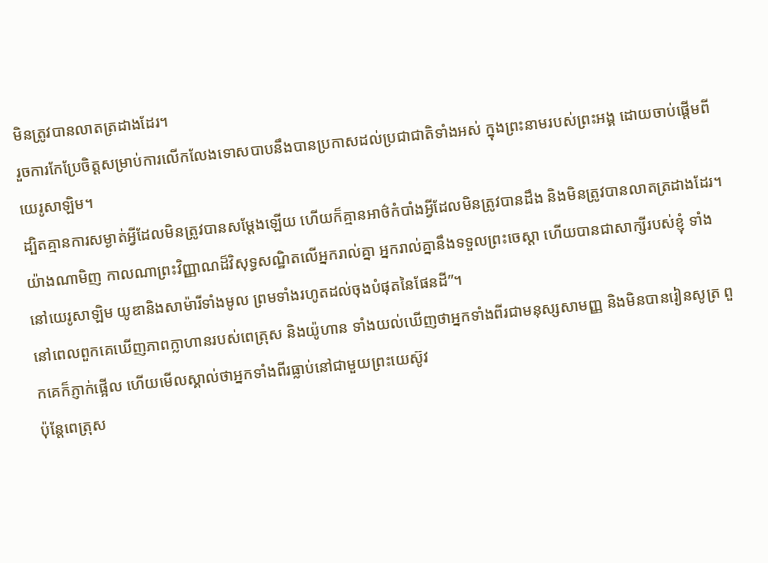មិនត្រូវបានលាតត្រដាងដែរ។
រួចការកែប្រែចិត្តសម្រាប់ការលើកលែងទោសបាបនឹងបានប្រកាសដល់ប្រជាជាតិទាំងអស់ ក្នុងព្រះនាមរបស់ព្រះអង្គ ដោយចាប់ផ្ដើមពីយេរូសាឡិម។
ដ្បិតគ្មានការសម្ងាត់អ្វីដែលមិនត្រូវបានសម្ដែងឡើយ ហើយក៏គ្មានអាថ៌កំបាំងអ្វីដែលមិនត្រូវបានដឹង និងមិនត្រូវបានលាតត្រដាងដែរ។
យ៉ាងណាមិញ កាលណាព្រះវិញ្ញាណដ៏វិសុទ្ធសណ្ឋិតលើអ្នករាល់គ្នា អ្នករាល់គ្នានឹងទទួលព្រះចេស្ដា ហើយបានជាសាក្សីរបស់ខ្ញុំ ទាំងនៅយេរូសាឡិម យូឌានិងសាម៉ារីទាំងមូល ព្រមទាំងរហូតដល់ចុងបំផុតនៃផែនដី”។
នៅពេលពួកគេឃើញភាពក្លាហានរបស់ពេត្រុស និងយ៉ូហាន ទាំងយល់ឃើញថាអ្នកទាំងពីរជាមនុស្សសាមញ្ញ និងមិនបានរៀនសូត្រ ពួកគេក៏ភ្ញាក់ផ្អើល ហើយមើលស្គាល់ថាអ្នកទាំងពីរធ្លាប់នៅជាមួយព្រះយេស៊ូវ
ប៉ុន្តែពេត្រុស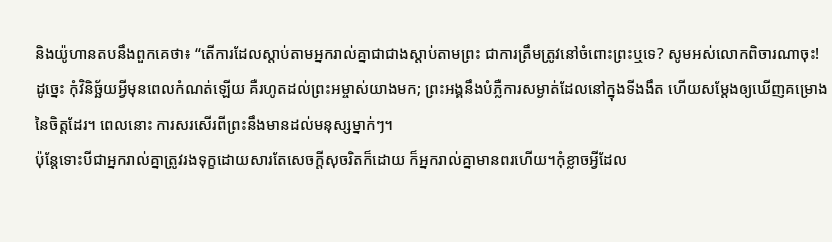និងយ៉ូហានតបនឹងពួកគេថា៖ “តើការដែលស្ដាប់តាមអ្នករាល់គ្នាជាជាងស្ដាប់តាមព្រះ ជាការត្រឹមត្រូវនៅចំពោះព្រះឬទេ? សូមអស់លោកពិចារណាចុះ!
ដូច្នេះ កុំវិនិច្ឆ័យអ្វីមុនពេលកំណត់ឡើយ គឺរហូតដល់ព្រះអម្ចាស់យាងមក; ព្រះអង្គនឹងបំភ្លឺការសម្ងាត់ដែលនៅក្នុងទីងងឹត ហើយសម្ដែងឲ្យឃើញគម្រោងនៃចិត្តដែរ។ ពេលនោះ ការសរសើរពីព្រះនឹងមានដល់មនុស្សម្នាក់ៗ។
ប៉ុន្តែទោះបីជាអ្នករាល់គ្នាត្រូវរងទុក្ខដោយសារតែសេចក្ដីសុចរិតក៏ដោយ ក៏អ្នករាល់គ្នាមានពរហើយ។កុំខ្លាចអ្វីដែល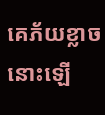គេភ័យខ្លាចនោះឡើ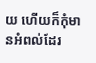យ ហើយក៏កុំមានអំពល់ដែរ